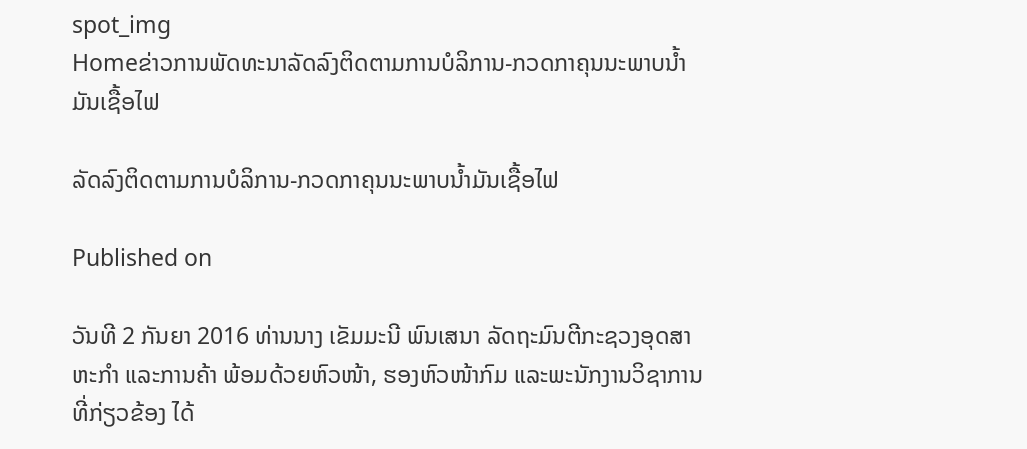spot_img
Homeຂ່າວການພັດທະນາລັດລົງຕິດຕາມການບໍລິການ-ກວດກາຄຸນນະພາບນ້ຳມັນເຊື້ອໄຟ

ລັດລົງຕິດຕາມການບໍລິການ-ກວດກາຄຸນນະພາບນ້ຳມັນເຊື້ອໄຟ

Published on

ວັນທີ 2 ກັນຍາ 2016 ທ່ານນາງ ເຂັມມະນີ ພົນເສນາ ລັດຖະມົນຕີກະຊວງອຸດສາຫະກຳ ແລະການຄ້າ ພ້ອມດ້ວຍຫົວໜ້າ, ຮອງຫົວໜ້າກົມ ແລະພະນັກງານວິຊາການທີ່ກ່ຽວຂ້ອງ ໄດ້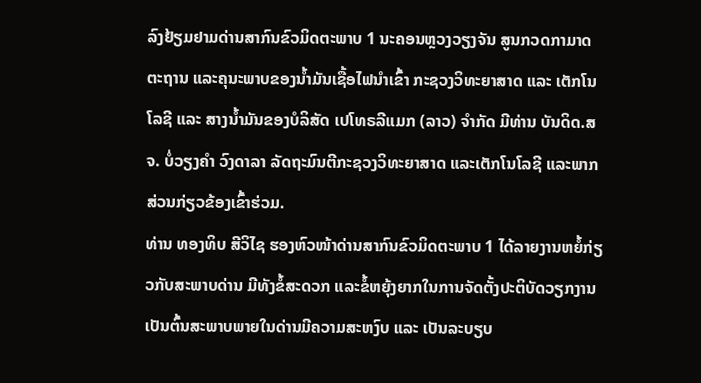ລົງຢ້ຽມຢາມດ່ານສາກົນຂົວມິດຕະພາບ 1 ນະຄອນຫຼວງວຽງຈັນ ສູນກວດກາມາດຕະຖານ ແລະຄຸນະພາບຂອງນ້ຳມັນເຊື້ອໄຟນຳເຂົ້າ ກະຊວງວິທະຍາສາດ ແລະ ເຕັກໂນໂລຊີ ແລະ ສາງນ້ຳມັນຂອງບໍລິສັດ ເປໂທຣລີແມກ (ລາວ) ຈຳກັດ ມີທ່ານ ບັນດິດ.ສຈ. ບໍ່ວຽງຄຳ ວົງດາລາ ລັດຖະມົນຕີກະຊວງວິທະຍາສາດ ແລະເຕັກໂນໂລຊີ ແລະພາກສ່ວນກ່ຽວຂ້ອງເຂົ້າຮ່ວມ.
ທ່ານ ທອງທິບ ສີວິໄຊ ຮອງຫົວໜ້າດ່ານສາກົນຂົວມິດຕະພາບ 1 ໄດ້ລາຍງານຫຍໍ້ກ່ຽວກັບສະພາບດ່ານ ມີທັງຂໍ້ສະດວກ ແລະຂໍ້ຫຍຸ້ງຍາກໃນການຈັດຕັ້ງປະຕິບັດວຽກງານ ເປັນຕົ້ນສະພາບພາຍໃນດ່ານມີຄວາມສະຫງົບ ແລະ ເປັນລະບຽບ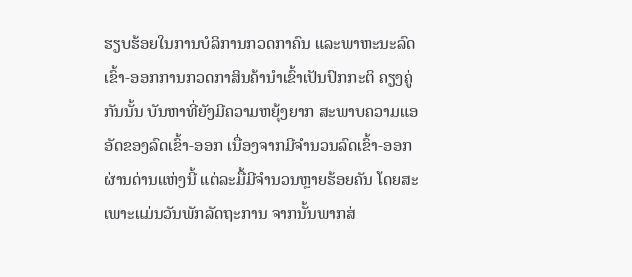ຮຽບຮ້ອຍໃນການບໍລິການກວດກາຄົນ ແລະພາຫະນະລົດເຂົ້າ-ອອກການກວດກາສິນຄ້ານຳເຂົ້າເປັນປົກກະຕິ ຄຽງຄູ່ກັນນັ້ນ ບັນຫາທີ່ຍັງມີຄວາມຫຍຸ້ງຍາກ ສະພາບຄວາມແອອັດຂອງລົດເຂົ້າ-ອອກ ເນື່ອງຈາກມີຈຳນວນລົດເຂົ້າ-ອອກຜ່ານດ່ານແຫ່ງນີ້ ແຕ່ລະມື້ມີຈຳນວນຫຼາຍຮ້ອຍຄັນ ໂດຍສະເພາະແມ່ນວັນພັກລັດຖະການ ຈາກນັ້ນພາກສ່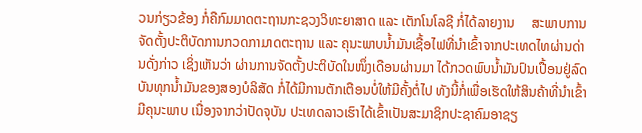ວນກ່ຽວຂ້ອງ ກໍ່ຄືກົມມາດຕະຖານກະຊວງວິທະຍາສາດ ແລະ ເຕັກໂນໂລຊີ ກໍ່ໄດ້ລາຍງານ     ສະພາບການຈັດຕັ້ງປະຕິບັດການກວດກາມາດຕະຖານ ແລະ ຄຸນະພາບນ້ຳມັນເຊື້ອໄຟທີ່ນຳເຂົ້າຈາກປະເທດໄທຜ່ານດ່ານດັ່ງກ່າວ ເຊິ່ງເຫັນວ່າ ຜ່ານການຈັດຕັ້ງປະຕິບັດໃນໜຶ່ງເດືອນຜ່ານມາ ໄດ້ກວດພົບນ້ຳມັນປົນເປື້ອນຢູ່ລົດບັນທຸກນ້ຳມັນຂອງສອງບໍລິສັດ ກໍ່ໄດ້ມີການຕັກເຕືອນບໍ່ໃຫ້ມີຄັ້ງຕໍ່ໄປ ທັງນີ້ກໍ່ເພື່ອເຮັດໃຫ້ສິນຄ້າທີ່ນຳເຂົ້າມີຄຸນະພາບ ເນື່ອງຈາກວ່າປັດຈຸບັນ ປະເທດລາວເຮົາໄດ້ເຂົ້າເປັນສະມາຊິກປະຊາຄົມອາຊຽ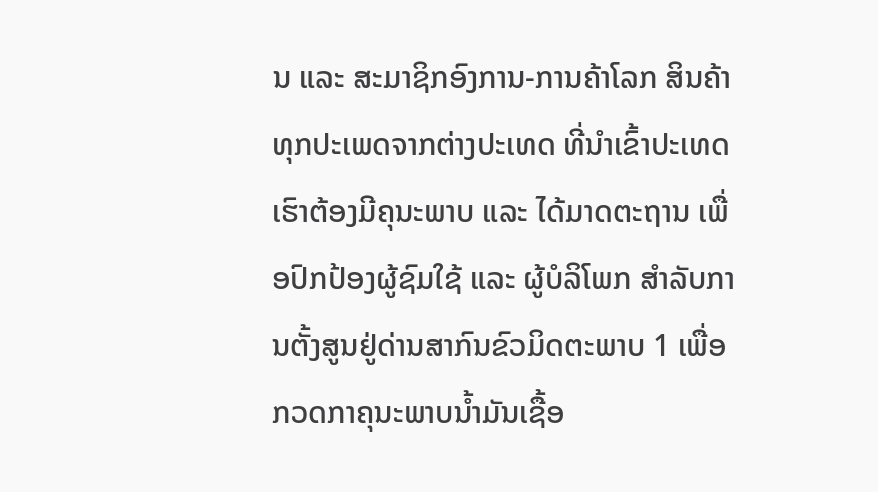ນ ແລະ ສະມາຊິກອົງການ-ການຄ້າໂລກ ສິນຄ້າທຸກປະເພດຈາກຕ່າງປະເທດ ທີ່ນຳເຂົ້າປະເທດເຮົາຕ້ອງມີຄຸນະພາບ ແລະ ໄດ້ມາດຕະຖານ ເພື່ອປົກປ້ອງຜູ້ຊົມໃຊ້ ແລະ ຜູ້ບໍລິໂພກ ສຳລັບການຕັ້ງສູນຢູ່ດ່ານສາກົນຂົວມິດຕະພາບ 1 ເພື່ອກວດກາຄຸນະພາບນ້ຳມັນເຊື້ອ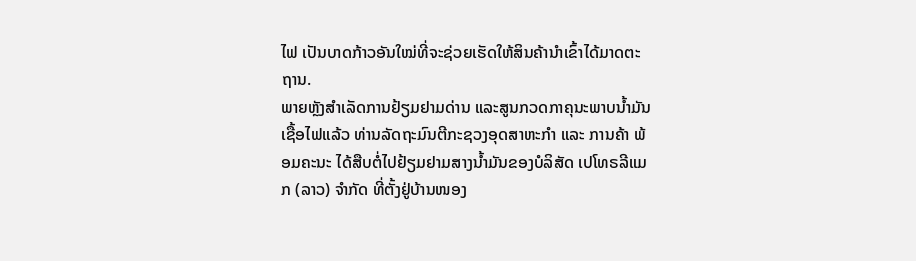ໄຟ ເປັນບາດກ້າວອັນໃໝ່ທີ່ຈະຊ່ວຍເຮັດໃຫ້ສິນຄ້ານຳເຂົ້າໄດ້ມາດຕະຖານ.
ພາຍຫຼັງສຳເລັດການຢ້ຽມຢາມດ່ານ ແລະສູນກວດກາຄຸນະພາບນ້ຳມັນເຊື້ອໄຟແລ້ວ ທ່ານລັດຖະມົນຕີກະຊວງອຸດສາຫະກຳ ແລະ ການຄ້າ ພ້ອມຄະນະ ໄດ້ສືບຕໍ່ໄປຢ້ຽມຢາມສາງນ້ຳມັນຂອງບໍລິສັດ ເປໂທຣລີແມກ (ລາວ) ຈຳກັດ ທີ່ຕັ້ງຢູ່ບ້ານໜອງ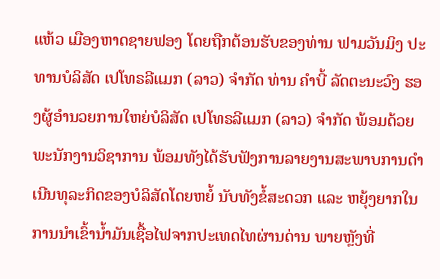ແຫ້ວ ເມືອງຫາດຊາຍຟອງ ໂດຍຖືກຕ້ອນຮັບຂອງທ່ານ ຟາມວັນມິງ ປະທານບໍລິສັດ ເປໂທຣລີແມກ (ລາວ) ຈຳກັດ ທ່ານ ຄຳບີ້ ລັດຕະນະວົງ ຮອງຜູ້ອຳນວຍການໃຫຍ່ບໍລິສັດ ເປໂທຣລີແມກ (ລາວ) ຈຳກັດ ພ້ອມດ້ວຍພະນັກງານວິຊາການ ພ້ອມທັງໄດ້ຮັບຟັງການລາຍງານສະພາບການດຳເນີນທຸລະກິດຂອງບໍລິສັດໂດຍຫຍໍ້ ນັບທັງຂໍ້ສະດວກ ແລະ ຫຍຸ້ງຍາກໃນການນຳເຂົ້ານ້ຳມັນເຊື້ອໄຟຈາກປະເທດໄທຜ່ານດ່ານ ພາຍຫຼັງທີ່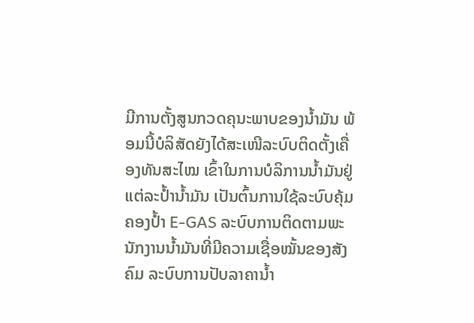ມີການຕັ້ງສູນກວດຄຸນະພາບຂອງນ້ຳມັນ ພ້ອມນີ້ບໍລິສັດຍັງໄດ້ສະເໜີລະບົບຕິດຕັ້ງເຄື່ອງທັນສະໄໝ ເຂົ້າໃນການບໍລິການນ້ຳມັນຢູ່ແຕ່ລະປ້ຳນ້ຳມັນ ເປັນຕົ້ນການໃຊ້ລະບົບຄຸ້ມຄອງປ້ຳ E-GAS ລະບົບການຕິດຕາມພະນັກງານນ້ຳມັນທີ່ມີຄວາມເຊື່ອໝັ້ນຂອງສັງຄົມ ລະບົບການປັບລາຄານ້ຳ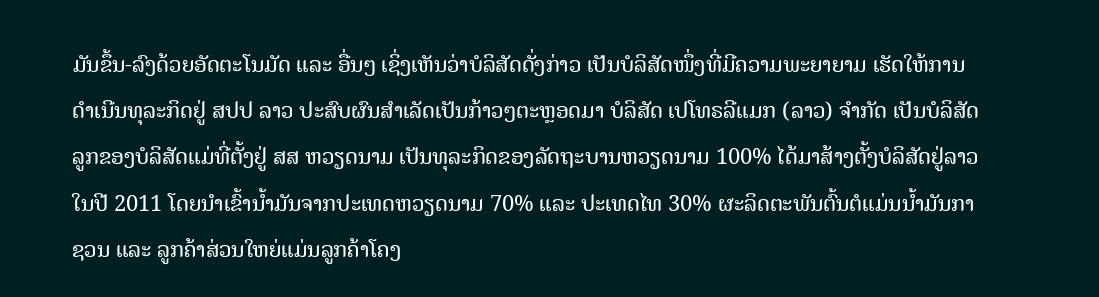ມັນຂຶ້ນ-ລົງດ້ວຍອັດຕະໂນມັດ ແລະ ອື່ນໆ ເຊິ່ງເຫັນວ່າບໍລິສັດດັ່ງກ່າວ ເປັນບໍລິສັດໜຶ່ງທີ່ມີຄວາມພະຍາຍາມ ເຮັດໃຫ້ການດຳເນີນທຸລະກິດຢູ່ ສປປ ລາວ ປະສົບຜົນສຳເລັດເປັນກ້າວໆຕະຫຼອດມາ ບໍລິສັດ ເປໂທຣລີແມກ (ລາວ) ຈຳກັດ ເປັນບໍລິສັດລູກຂອງບໍລິສັດແມ່ທີ່ຕັ້ງຢູ່ ສສ ຫວຽດນາມ ເປັນທຸລະກິດຂອງລັດຖະບານຫວຽດນາມ 100% ໄດ້ມາສ້າງຕັ້ງບໍລິສັດຢູ່ລາວໃນປີ 2011 ໂດຍນຳເຂົ້ານ້ຳມັນຈາກປະເທດຫວຽດນາມ 70% ແລະ ປະເທດໄທ 30% ຜະລິດຕະພັນຕົ້ນຕໍແມ່ນນ້ຳມັນກາຊວນ ແລະ ລູກຄ້າສ່ວນໃຫຍ່ແມ່ນລູກຄ້າໂຄງ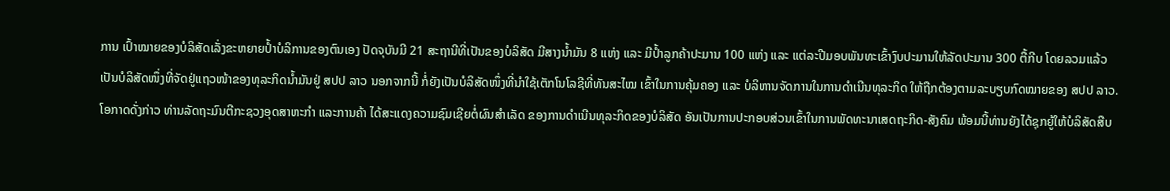ການ ເປົ້າໝາຍຂອງບໍລິສັດເລັ່ງຂະຫຍາຍປ້ຳບໍລິການຂອງຕົນເອງ ປັດຈຸບັນມີ 21 ສະຖານີທີ່ເປັນຂອງບໍລິສັດ ມີສາງນ້ຳມັນ 8 ແຫ່ງ ແລະ ມີປ້ຳລູກຄ້າປະມານ 100 ແຫ່ງ ແລະ ແຕ່ລະປີມອບພັນທະເຂົ້າງົບປະມານໃຫ້ລັດປະມານ 300 ຕື້ກີບ ໂດຍລວມແລ້ວ ເປັນບໍລິສັດໜຶ່ງທີ່ຈັດຢູ່ແຖວໜ້າຂອງທຸລະກິດນ້ຳມັນຢູ່ ສປປ ລາວ ນອກຈາກນີ້ ກໍ່ຍັງເປັນບໍລິສັດໜຶ່ງທີ່ນຳໃຊ້ເຕັກໂນໂລຊີທີ່ທັນສະໄໝ ເຂົ້າໃນການຄຸ້ມຄອງ ແລະ ບໍລິຫານຈັດການໃນການດຳເນີນທຸລະກິດ ໃຫ້ຖືກຕ້ອງຕາມລະບຽບກົດໝາຍຂອງ ສປປ ລາວ.
ໂອກາດດັ່ງກ່າວ ທ່ານລັດຖະມົນຕີກະຊວງອຸດສາຫະກຳ ແລະການຄ້າ ໄດ້ສະແດງຄວາມຊົມເຊີຍຕໍ່ຜົນສຳເລັດ ຂອງການດຳເນີນທຸລະກິດຂອງບໍລິສັດ ອັນເປັນການປະກອບສ່ວນເຂົ້າໃນການພັດທະນາເສດຖະກິດ-ສັງຄົມ ພ້ອມນີ້ທ່ານຍັງໄດ້ຊຸກຍູ້ໃຫ້ບໍລິສັດສືບ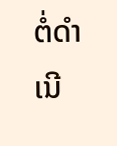ຕໍ່ດຳເນີ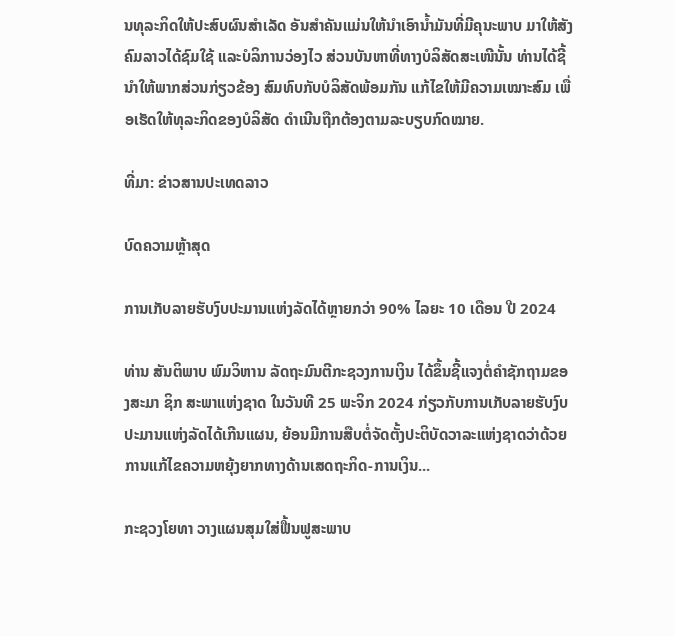ນທຸລະກິດໃຫ້ປະສົບຜົນສຳເລັດ ອັນສຳຄັນແມ່ນໃຫ້ນຳເອົານ້ຳມັນທີ່ມີຄຸນະພາບ ມາໃຫ້ສັງຄົມລາວໄດ້ຊົມໃຊ້ ແລະບໍລິການວ່ອງໄວ ສ່ວນບັນຫາທີ່ທາງບໍລິສັດສະເໜີນັ້ນ ທ່ານໄດ້ຊີ້ນຳໃຫ້ພາກສ່ວນກ່ຽວຂ້ອງ ສົມທົບກັບບໍລິສັດພ້ອມກັນ ແກ້ໄຂໃຫ້ມີຄວາມເໝາະສົມ ເພື່ອເຮັດໃຫ້ທຸລະກິດຂອງບໍລິສັດ ດຳເນີນຖືກຕ້ອງຕາມລະບຽບກົດໝາຍ.

ທີ່ມາ: ຂ່າວສານປະເທດລາວ

ບົດຄວາມຫຼ້າສຸດ

ການເກັບລາຍຮັບງົບປະມານແຫ່ງລັດໄດ້ຫຼາຍກວ່າ 90% ໄລຍະ 10 ເດືອນ ປີ 2024

ທ່ານ ສັນຕິພາບ ພົມວິຫານ ລັດຖະມົນຕີກະຊວງການເງິນ ໄດ້ຂຶ້ນຊີ້ແຈງຕໍ່ຄໍາຊັກຖາມຂອງສະມາ ຊິກ ສະພາແຫ່ງຊາດ ໃນວັນທີ 25 ພະຈິກ 2024 ກ່ຽວກັບການເກັບລາຍຮັບງົບປະມານແຫ່ງລັດໄດ້ເກີນແຜນ, ຍ້ອນມີການສືບຕໍ່ຈັດຕັ້ງປະຕິບັດວາລະແຫ່ງຊາດວ່າດ້ວຍ ການແກ້ໄຂຄວາມຫຍຸ້ງຍາກທາງດ້ານເສດຖະກິດ-ການເງິນ...

ກະຊວງໂຍທາ ວາງແຜນສຸມໃສ່ຟື້ນຟູສະພາບ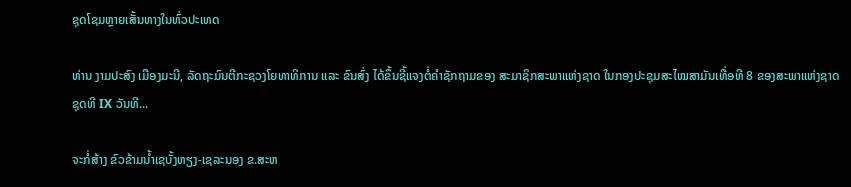ຊຸດໂຊມຫຼາຍເສັ້ນທາງໃນທົ່ວປະເທດ

ທ່ານ ງາມປະສົງ ເມືອງມະນີ, ລັດຖະມົນຕີກະຊວງໂຍທາທິການ ແລະ ຂົນສົ່ງ ໄດ້ຂຶ້ນຊີ້ແຈງຕໍ່ຄຳຊັກຖາມຂອງ ສະມາຊິກສະພາແຫ່ງຊາດ ໃນກອງປະຊຸມສະໄໝສາມັນເທື່ອທີ 8 ຂອງສະພາແຫ່ງຊາດ ຊຸດທີ IX ວັນທີ...

ຈະກໍ່ສ້າງ ຂົວຂ້າມນ້ຳເຊບັ້ງຫຽງ-ເຊລະນອງ ຂ.ສະຫ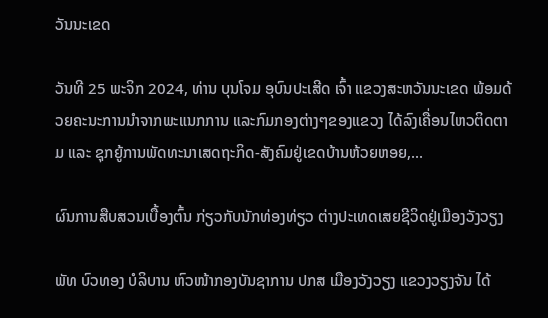ວັນນະເຂດ

ວັນທີ 25 ພະຈິກ 2024, ທ່ານ ບຸນໂຈມ ອຸບົນປະເສີດ ເຈົ້າ ແຂວງສະຫວັນນະເຂດ ພ້ອມດ້ວຍຄະນະການນຳຈາກພະແນກການ ແລະກົມກອງຕ່າງໆຂອງແຂວງ ໄດ້ລົງເຄື່ອນໄຫວຕິດຕາມ ແລະ ຊຸກຍູ້ການພັດທະນາເສດຖະກິດ-ສັງຄົມຢູ່ເຂດບ້ານຫ້ວຍຫອຍ,...

ຜົນການສືບສວນເບື້ອງຕົ້ນ ກ່ຽວກັບນັກທ່ອງທ່ຽວ ຕ່າງປະເທດເສຍຊີວິດຢູ່ເມືອງວັງວຽງ

ພັທ ບົວທອງ ບໍລິບານ ຫົວໜ້າກອງບັນຊາການ ປກສ ເມືອງວັງວຽງ ແຂວງວຽງຈັນ ໄດ້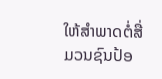ໃຫ້ສໍາພາດຕໍ່ສື່ມວນຊົນປ້ອ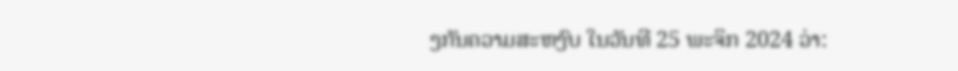ງກັນຄວາມສະຫງົບ ໃນວັນທີ 25 ພະຈິກ 2024 ວ່າ: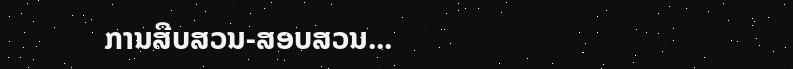ການສືບສວນ-ສອບສວນ...